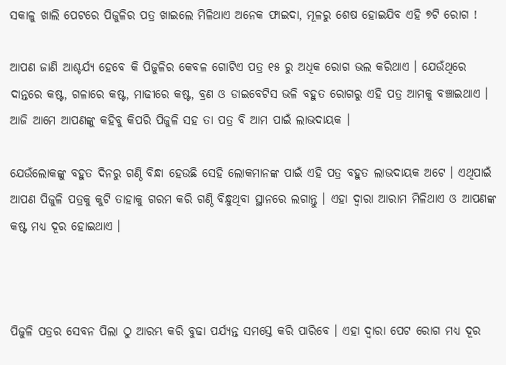ସକାଳୁ ଖାଲି ପେଟରେ ପିଜୁଳିର ପତ୍ର ଖାଇଲେ ମିଳିଥାଏ ଅନେକ ଫାଇଦା, ମୂଳରୁ ଶେଷ ହୋଇଯିବ ଏହି ୭ଟି ରୋଗ !

ଆପଣ ଜାଣି ଆଶ୍ଚର୍ଯ୍ୟ ହେବେ କି ପିଜୁଳିର କେବଳ ଗୋଟିଏ ପତ୍ର ୧୫ ରୁ ଅଧିକ ରୋଗ ଭଲ କରିଥାଏ । ଯେଉଁଥିରେ ଦାନ୍ତରେ କଷ୍ଟ, ଗଳାରେ କଷ୍ଟ, ମାଢୀରେ କଷ୍ଟ, ବ୍ରଣ ଓ ଡାଇବେଟିସ ଭଳି ବହୁତ ରୋଗରୁ ଏହି ପତ୍ର ଆମକୁ ବଞ୍ଚାଇଥାଏ । ଆଜି ଆମେ ଆପଣଙ୍କୁ କହିବୁ କିପରି ପିଜୁଳି ସହ ତା ପତ୍ର ବି ଆମ ପାଇଁ ଲାଭଦାୟକ ।

ଯେଉଁଲୋକଙ୍କୁ ବହୁତ ଦିନରୁ ଗଣ୍ଠି ବିନ୍ଧା ହେଉଛି ସେହି ଲୋକମାନଙ୍କ ପାଇଁ ଏହି ପତ୍ର ବହୁତ ଲାଭଦାୟକ ଅଟେ । ଏଥିପାଇଁ ଆପଣ ପିଜୁଳି ପତ୍ରକୁ କୁଟି ତାହାକୁ ଗରମ କରି ଗଣ୍ଠି ବିନ୍ଧୁଥିବା ସ୍ଥାନରେ ଲଗାନ୍ତୁ । ଏହା ଦ୍ଵାରା ଆରାମ ମିଳିଥାଏ ଓ ଆପଣଙ୍କ କଷ୍ଟ ମଧ୍ୟ ଦୂର ହୋଇଥାଏ ।



ପିଜୁଳି ପତ୍ରର ସେବନ ପିଲା ଠୁ ଆରମ୍ଭ କରି ବୁଢା ପର୍ଯ୍ୟନ୍ତ ସମସ୍ତେ କରି ପାରିବେ । ଏହା ଦ୍ଵାରା ପେଟ ରୋଗ ମଧ୍ୟ ଦୂର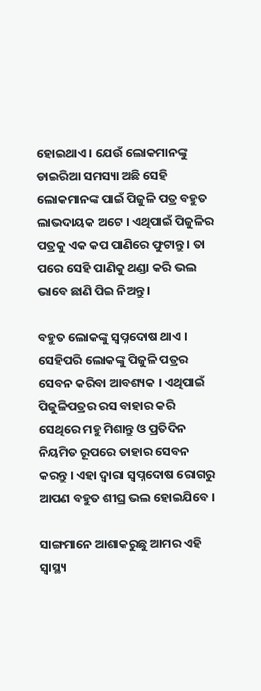ହୋଇଥାଏ । ଯେଉଁ ଲୋକମାନଙ୍କୁ ଡାଇରିଆ ସମସ୍ୟା ଅଛି ସେହି ଲୋକମାନଙ୍କ ପାଇଁ ପିଜୁଳି ପତ୍ର ବହୁତ ଲାଭଦାୟକ ଅଟେ । ଏଥିପାଇଁ ପିଜୁଳିର ପତ୍ରକୁ ଏକ କପ ପାଣିରେ ଫୁଟାନ୍ତୁ । ତା ପରେ ସେହି ପାଣିକୁ ଥଣ୍ଡା କରି ଭଲ ଭାବେ ଛାଣି ପିଇ ନିଅନ୍ତୁ ।

ବହୁତ ଲୋକଙ୍କୁ ସ୍ଵପ୍ନଦୋଷ ଥାଏ । ସେହିପରି ଲୋକଙ୍କୁ ପିଜୁଳି ପତ୍ରର ସେବନ କରିବା ଆବଶ୍ୟକ । ଏଥିପାଇଁ ପିଜୁଳିପତ୍ରର ରସ ବାହାର କରି ସେଥିରେ ମହୁ ମିଶାନ୍ତୁ ଓ ପ୍ରତିଦିନ ନିୟମିତ ରୂପରେ ତାହାର ସେବନ କରନ୍ତୁ । ଏହା ଦ୍ଵାରା ସ୍ଵପ୍ନଦୋଷ ରୋଗରୁ ଆପଣ ବହୁତ ଶୀଘ୍ର ଭଲ ହୋଇଯିବେ ।

ସାଙ୍ଗମାନେ ଆଶାକରୁଛୁ ଆମର ଏହି ସ୍ୱାସ୍ଥ୍ୟ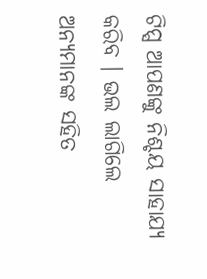ଟିପ୍ସ ଆପଣଙ୍କୁ ନିଶ୍ଚୟ ସାହାଯ୍ୟ କରିବ । ଭଲ ଲାଗିଲେ ଅନ୍ୟମାନଙ୍କ ସହିତ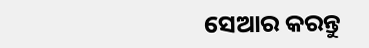ସେଆର କରନ୍ତୁ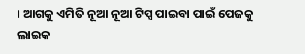। ଆଗକୁ ଏମିତି ନୂଆ ନୂଆ ଟିପ୍ସ ପାଇବା ପାଇଁ ପେଜକୁ ଲାଇକ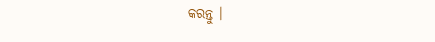କରନ୍ତୁ ।